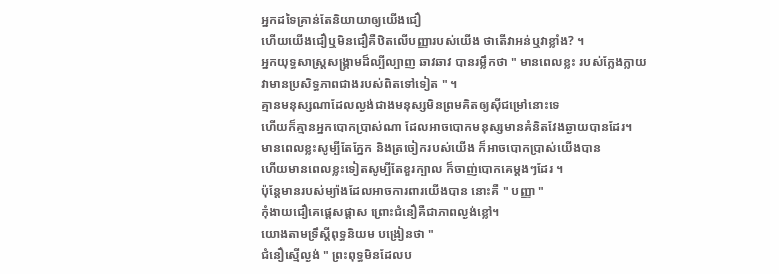អ្នកដទៃគ្រាន់តែនិយាយាឲ្យយើងជឿ
ហើយយើងជឿឬមិនជឿគឺឋិតលើបញ្ញារបស់យើង ថាតើវាអន់ឬវាខ្លាំង? ។
អ្នកយុទ្ធសាស្ត្រសង្គ្រាមដ៏ល្បីល្បាញ ឆាវឆាវ បានរម្លឹកថា " មានពេលខ្លះ របស់ក្លែងក្លាយ
វាមានប្រសិទ្ធភាពជាងរបស់ពិតទៅទៀត " ។
គ្មានមនុស្សណាដែលល្ងង់ជាងមនុស្សមិនព្រមគិតឲ្យស៊ីជម្រៅនោះទេ
ហើយក៏គ្មានអ្នកបោកប្រាស់ណា ដែលអាចបោកមនុស្សមានគំនិតវែងឆ្ងាយបានដែរ។
មានពេលខ្លះសូម្បីតែភ្នែក និងត្រចៀករបស់យើង ក៏អាចបោកប្រាស់យើងបាន
ហើយមានពេលខ្លះទៀតសូម្បីតែខួរក្បាល ក៏ចាញ់បោកគេម្ដងៗដែរ ។
ប៉ុន្ដែមានរបស់ម្យ៉ាងដែលអាចការពារយើងបាន នោះគឺ " បញ្ញា "
កុំងាយជឿគេផ្ដេសផ្ដាស ព្រោះជំនឿគឺជាភាពល្ងង់ខ្លៅ។
យោងតាមទ្រឹស្ដីពុទ្ធនិយម បង្រៀនថា "
ជំនឿស្មើល្ងង់ " ព្រះពុទ្ធមិនដែលប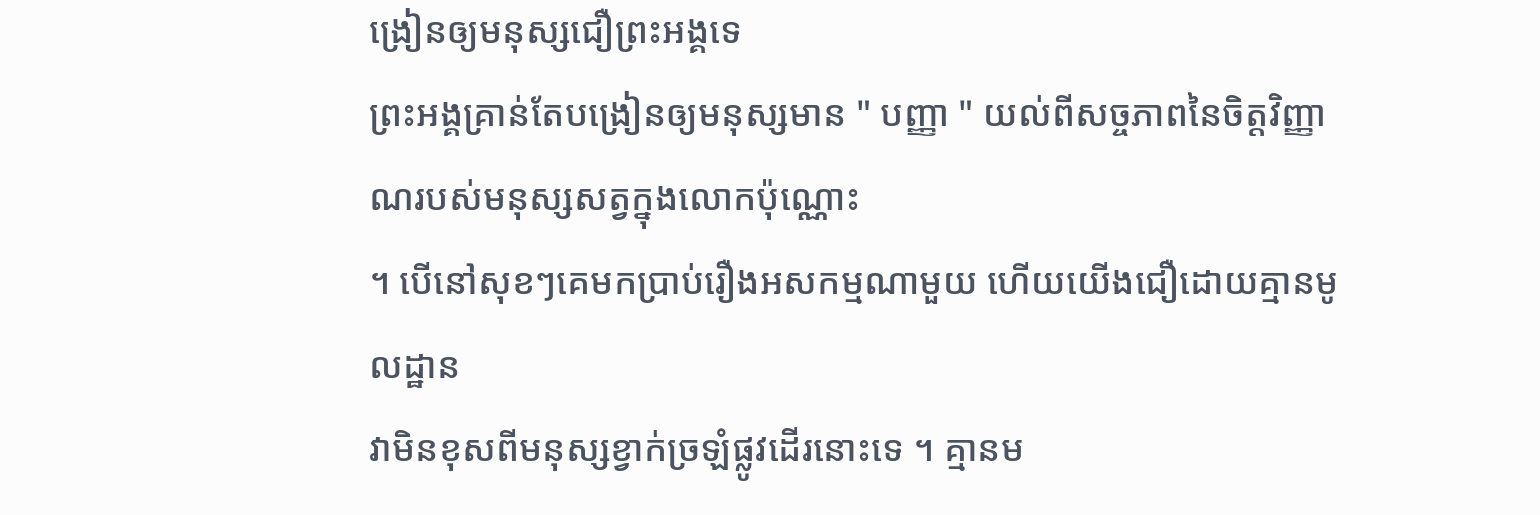ង្រៀនឲ្យមនុស្សជឿព្រះអង្គទេ
ព្រះអង្គគ្រាន់តែបង្រៀនឲ្យមនុស្សមាន " បញ្ញា " យល់ពីសច្ចភាពនៃចិត្តវិញ្ញាណរបស់មនុស្សសត្វក្នុងលោកប៉ុណ្ណោះ
។ បើនៅសុខៗគេមកប្រាប់រឿងអសកម្មណាមួយ ហើយយើងជឿដោយគ្មានមូលដ្ឋាន
វាមិនខុសពីមនុស្សខ្វាក់ច្រឡំផ្លូវដើរនោះទេ ។ គ្មានម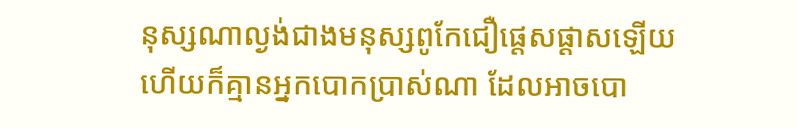នុស្សណាល្ងង់ជាងមនុស្សពូកែជឿផ្ដេសផ្ដាសឡើយ
ហើយក៏គ្មានអ្នកបោកប្រាស់ណា ដែលអាចបោ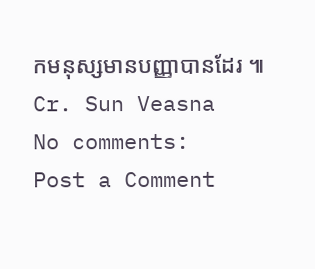កមនុស្សមានបញ្ញាបានដែរ ៕
Cr. Sun Veasna
No comments:
Post a Comment